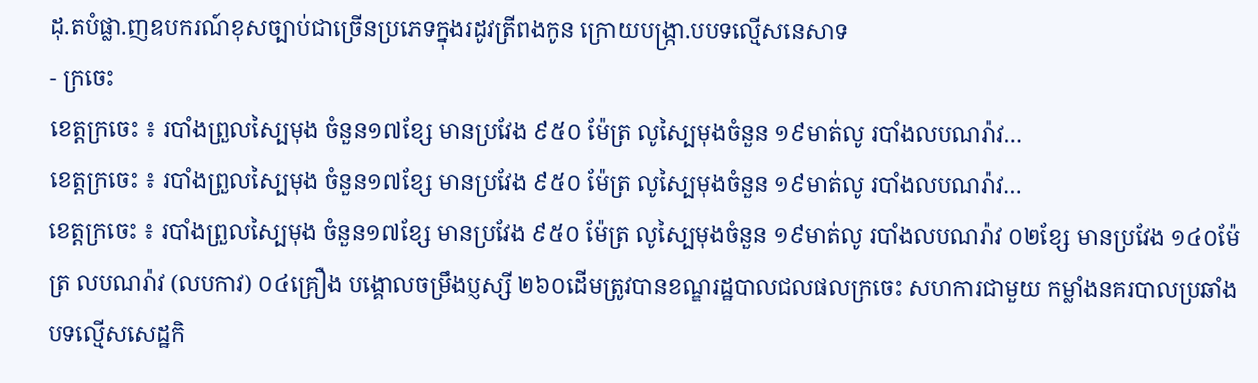ដុ.តបំផ្លា.ញឧបករណ៍ខុសច្បាប់ជាច្រើនប្រភេទក្នុងរដូវត្រីពងកូន ក្រោយបង្ក្រា.បបទល្មើសនេសាទ
- ក្រចេះ
ខេត្តក្រចេះ ៖ របាំងព្រួលស្បៃមុង ចំនួន១៧ខ្សែ មានប្រវែង ៩៥០ ម៉ែត្រ លូស្បៃមុងចំនួន ១៩មាត់លូ របាំងលបណរ៉ាវ…
ខេត្តក្រចេះ ៖ របាំងព្រួលស្បៃមុង ចំនួន១៧ខ្សែ មានប្រវែង ៩៥០ ម៉ែត្រ លូស្បៃមុងចំនួន ១៩មាត់លូ របាំងលបណរ៉ាវ…
ខេត្តក្រចេះ ៖ របាំងព្រួលស្បៃមុង ចំនួន១៧ខ្សែ មានប្រវែង ៩៥០ ម៉ែត្រ លូស្បៃមុងចំនួន ១៩មាត់លូ របាំងលបណរ៉ាវ ០២ខ្សែ មានប្រវែង ១៤០ម៉ែត្រ លបណរ៉ាវ (លបកាវ) ០៤គ្រឿង បង្គោលចម្រឹងប្ញស្សី ២៦០ដើមត្រូវបានខណ្ឌរដ្ឋបាលជលផលក្រចេះ សហការជាមួយ កម្លាំងនគរបាលប្រឆាំងបទល្មើសសេដ្ឋកិ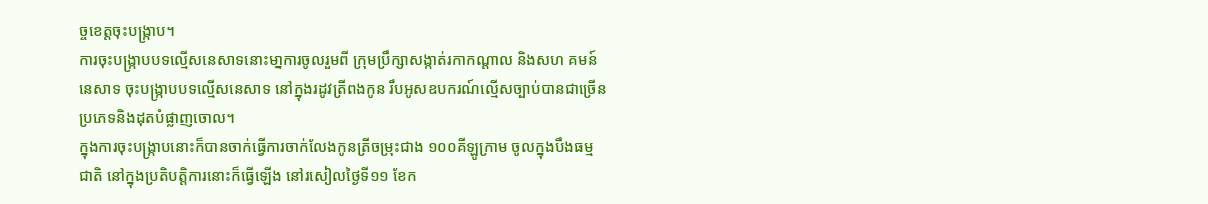ច្ចខេត្តចុះបង្ក្រាប។
ការចុះបង្ក្រាបបទល្មើសនេសាទនោះមា្នការចូលរួមពី ក្រុមប្រឹក្សាសង្កាត់រកាកណ្តាល និងសហ គមន៍នេសាទ ចុះបង្ក្រាបបទល្មើសនេសាទ នៅក្នុងរដូវត្រីពងកូន រឹបអូសឧបករណ៍ល្មើសច្បាប់បានជាច្រើនប្រភេទនិងដុតបំផ្លាញចោល។
ក្នុងការចុះបង្ក្រាបនោះក៏បានចាក់ធ្វើការចាក់លែងកូនត្រីចម្រុះជាង ១០០គីឡូក្រាម ចូលក្នុងបឹងធម្មជាតិ នៅក្នុងប្រតិបត្តិការនោះក៏ធ្វើឡើង នៅរសៀលថ្ងៃទី១១ ខែក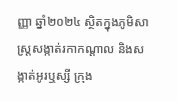ញ្ញា ឆ្នាំ២០២៤ ស្ថិតក្នុងភូមិសាស្ត្រសង្កាត់រកាកណ្តាល និងសង្កាត់អូរឬស្សី ក្រុង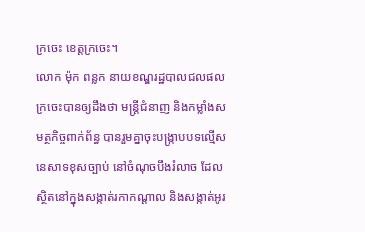ក្រចេះ ខេត្តក្រចេះ។
លោក ម៉ុក ពន្លក នាយខណ្ឌរដ្ឋបាលជលផលក្រចេះបានឲ្យដឹងថា មន្ត្រីជំនាញ និងកម្លាំងសមត្ថកិច្ចពាក់ព័ន្ធ បានរួមគ្នាចុះបង្ក្រាបបទល្មើសនេសាទខុសច្បាប់ នៅចំណុចបឹងរំលាច ដែលស្ថិតនៅក្នុងសង្កាត់រកាកណ្ដាល និងសង្កាត់អូរ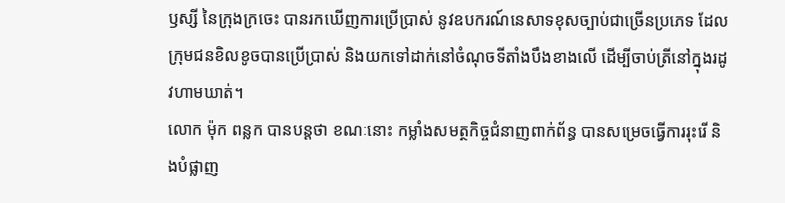ឫស្សី នៃក្រុងក្រចេះ បានរកឃើញការប្រើប្រាស់ នូវឧបករណ៍នេសាទខុសច្បាប់ជាច្រើនប្រភេទ ដែលក្រុមជនខិលខូចបានប្រើប្រាស់ និងយកទៅដាក់នៅចំណុចទីតាំងបឹងខាងលើ ដើម្បីចាប់ត្រីនៅក្នុងរដូវហាមឃាត់។
លោក ម៉ុក ពន្លក បានបន្តថា ខណៈនោះ កម្លាំងសមត្ថកិច្ចជំនាញពាក់ព័ន្ធ បានសម្រេចធ្វើការរុះរើ និងបំផ្លាញ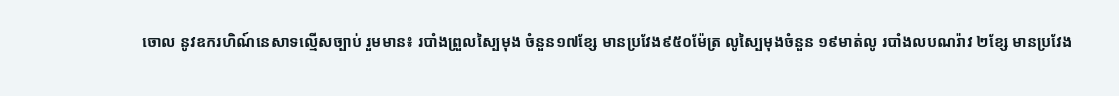ចោល នូវឧករហិណ៍នេសាទល្មើសច្បាប់ រួមមាន៖ របាំងព្រួលស្បៃមុង ចំនួន១៧ខ្សែ មានប្រវែង៩៥០ម៉ែត្រ លូស្បៃមុងចំនួន ១៩មាត់លូ របាំងលបណរ៉ាវ ២ខ្សែ មានប្រវែង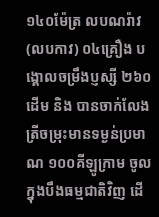១៤០ម៉ែត្រ លបណរ៉ាវ (លបកាវ) ០៤គ្រឿង បង្គោលចម្រឹងប្ញស្សី ២៦០ដើម និង បានចាក់លែងត្រីចម្រុះមានទម្ងន់ប្រមាណ ១០០គីឡូក្រាម ចូលក្នុងបឹងធម្មជាតិវិញ ដើ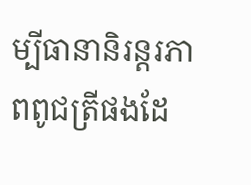ម្បីធានានិរន្តរភាពពូជត្រីផងដែ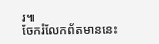រ៕
ចែករំលែកព័តមាននេះ